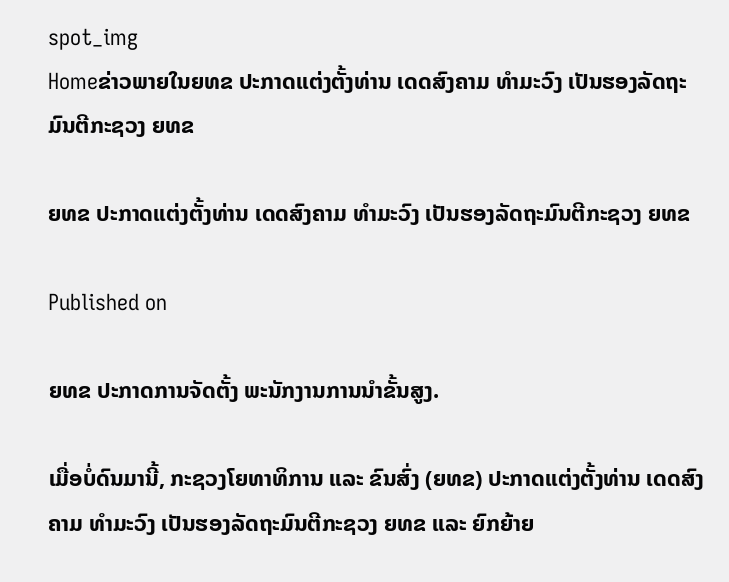spot_img
Homeຂ່າວພາຍໃນຍທຂ ປະກາດແຕ່ງຕັ້ງທ່ານ ເດດສົງຄາມ ທຳມະວົງ ເປັນຮອງລັດຖະມົນຕີກະຊວງ ຍທຂ

ຍທຂ ປະກາດແຕ່ງຕັ້ງທ່ານ ເດດສົງຄາມ ທຳມະວົງ ເປັນຮອງລັດຖະມົນຕີກະຊວງ ຍທຂ

Published on

ຍທຂ ປະກາດການຈັດຕັ້ງ ພະນັກງານການນຳຂັ້ນສູງ.

ເມື່ອບໍ່ດົນມານີ້, ກະຊວງໂຍທາທິການ ແລະ ຂົນສົ່ງ (ຍທຂ) ປະກາດແຕ່ງຕັ້ງທ່ານ ເດດສົງຄາມ ທຳມະວົງ ເປັນຮອງລັດຖະມົນຕີກະຊວງ ຍທຂ ແລະ ຍົກຍ້າຍ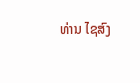ທ່ານ ໄຊສົງ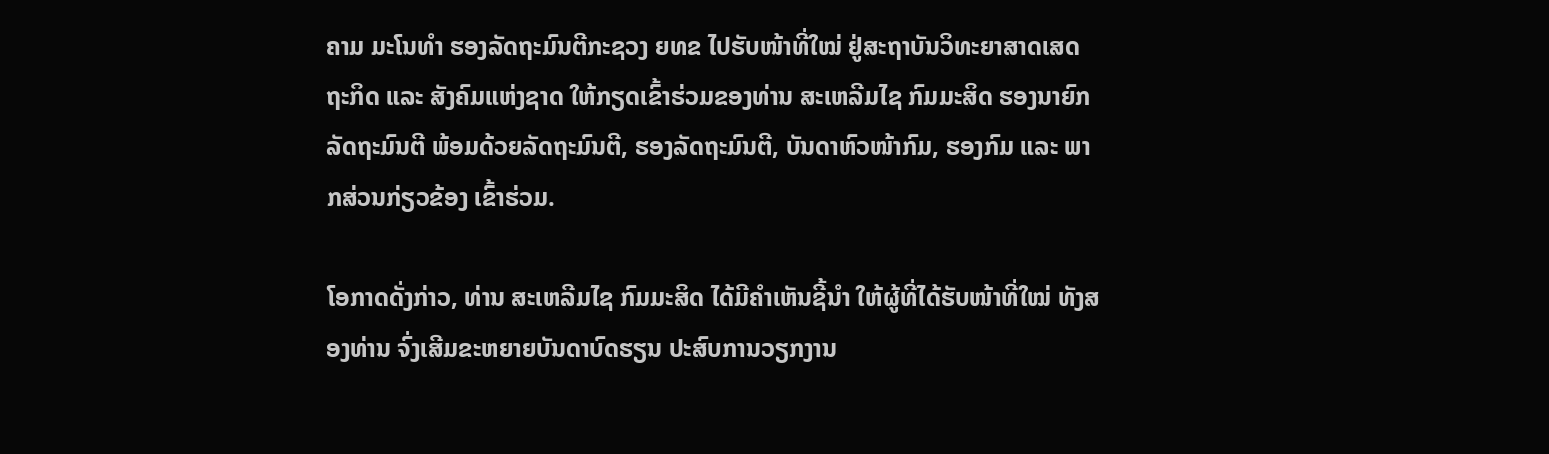ຄາມ ມະໂນທຳ ຮອງລັດຖະມົນຕີກະຊວງ ຍທຂ ໄປຮັບໜ້າທີ່ໃໝ່ ຢູ່ສະຖາບັນວິທະຍາສາດເສດຖະກິດ ແລະ ສັງຄົມແຫ່ງຊາດ ໃຫ້ກຽດເຂົ້າຮ່ວມຂອງທ່ານ ສະເຫລີມໄຊ ກົມມະສິດ ຮອງນາຍົກລັດຖະມົນຕີ ພ້ອມດ້ວຍລັດຖະມົນຕີ, ຮອງລັດຖະມົນຕີ, ບັນດາຫົວໜ້າກົມ, ຮອງກົມ ແລະ ພາກສ່ວນກ່ຽວຂ້ອງ ເຂົ້າຮ່ວມ.

ໂອກາດດັ່ງກ່າວ, ທ່ານ ສະເຫລີມໄຊ ກົມມະສິດ ໄດ້ມີຄໍາເຫັນຊີ້ນໍາ ໃຫ້ຜູ້ທີ່ໄດ້ຮັບໜ້າທີ່ໃໝ່ ທັງສອງທ່ານ ຈົ່ງເສີມຂະຫຍາຍບັນດາບົດຮຽນ ປະສົບການວຽກງານ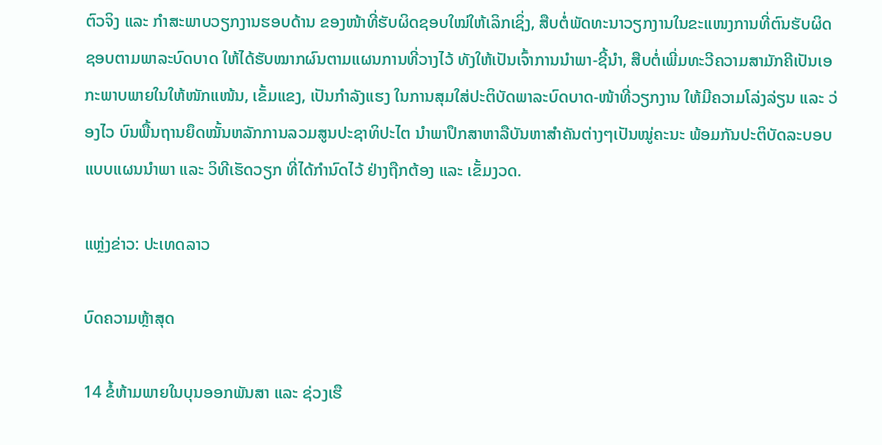ຕົວຈິງ ແລະ ກຳສະພາບວຽກງານຮອບດ້ານ ຂອງໜ້າທີ່ຮັບຜິດຊອບໃໝ່ໃຫ້ເລິກເຊິ່ງ, ສືບຕໍ່ພັດທະນາວຽກງານໃນຂະແໜງການທີ່ຕົນຮັບຜິດຊອບຕາມພາລະບົດບາດ ໃຫ້ໄດ້ຮັບໝາກຜົນຕາມແຜນການທີ່ວາງໄວ້ ທັງໃຫ້ເປັນເຈົ້າການນໍາພາ-ຊີ້ນຳ, ສືບຕໍ່ເພີ່ມທະວີຄວາມສາມັກຄີເປັນເອກະພາບພາຍໃນໃຫ້ໜັກແໜ້ນ, ເຂັ້ມແຂງ, ເປັນກໍາລັງແຮງ ໃນການສຸມໃສ່ປະຕິບັດພາລະບົດບາດ-ໜ້າທີ່ວຽກງານ ໃຫ້ມີຄວາມໂລ່ງລ່ຽນ ແລະ ວ່ອງໄວ ບົນພື້ນຖານຍຶດໝັ້ນຫລັກການລວມສູນປະຊາທິປະໄຕ ນໍາພາປຶກສາຫາລືບັນຫາສໍາຄັນຕ່າງໆເປັນໝູ່ຄະນະ ພ້ອມກັນປະຕິບັດລະບອບແບບແຜນນໍາພາ ແລະ ວິທີເຮັດວຽກ ທີ່ໄດ້ກໍານົດໄວ້ ຢ່າງຖືກຕ້ອງ ແລະ ເຂັ້ມງວດ.

ແຫຼ່ງຂ່າວ: ປະເທດລາວ

ບົດຄວາມຫຼ້າສຸດ

14 ຂໍ້ຫ້າມພາຍໃນບຸນອອກພັນສາ ແລະ ຊ່ວງເຮື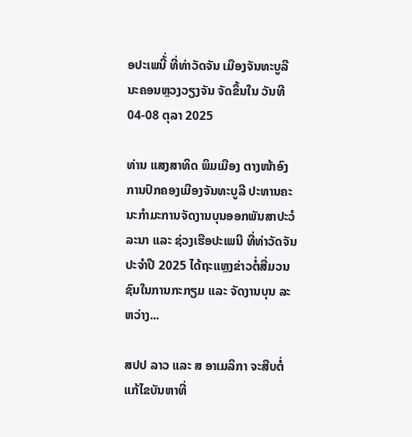ອປະເພນີ້່ ທີ່ທ່າວັດຈັນ ເມືອງຈັນທະບູລີ ນະຄອນຫຼວງວຽງຈັນ ຈັດຂຶ້ນໃນ ວັນທີ 04-08 ຕຸລາ 2025

ທ່ານ ແສງສາທິດ ພິມເມືອງ ຕາງໜ້າອົງການປົກຄອງເມືອງຈັນທະບູລີ ປະທານຄະນະກໍາມະການຈັດງານບຸນອອກພັນສາປະວໍລະນາ ແລະ ຊ່ວງເຮືອປະເພນີ ທີ່ທ່າວັດຈັນ ປະຈໍາປີ 2025 ໄດ້ຖະແຫຼງຂ່າວຕໍ່ສື່ມວນຊົນໃນການກະກຽມ ແລະ ຈັດງານບຸນ ລະຫວ່າງ...

ສປປ ລາວ ແລະ ສ ອາເມລິກາ ຈະສືບຕໍ່ແກ້ໄຂບັນຫາທີ່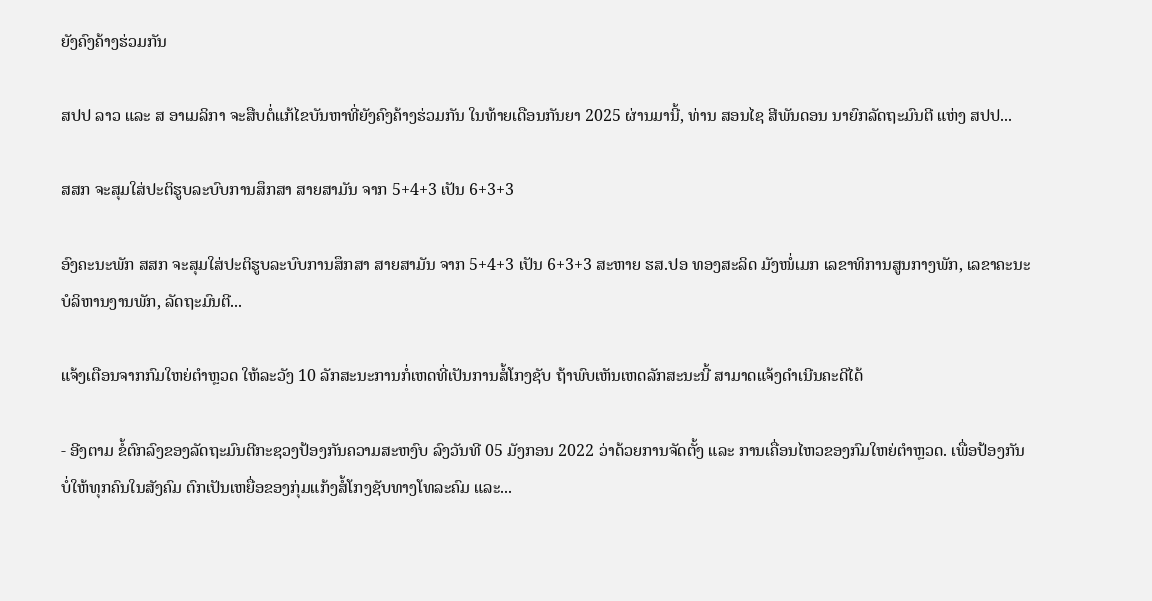ຍັງຄົງຄ້າງຮ່ວມກັນ

ສປປ ລາວ ແລະ ສ ອາເມລິກາ ຈະສືບຕໍ່ແກ້ໄຂບັນຫາທີ່ຍັງຄົງຄ້າງຮ່ວມກັນ ໃນທ້າຍເດືອນກັນຍາ 2025 ຜ່ານມານີ້, ທ່ານ ສອນໄຊ ສີພັນດອນ ນາຍົກລັດຖະມົນຕີ ແຫ່ງ ສປປ...

ສສກ ຈະສຸມໃສ່ປະຕິຮູບລະບົບການສຶກສາ ສາຍສາມັນ ຈາກ 5+4+3 ເປັນ 6+3+3

ອົງຄະນະພັກ ສສກ ຈະສຸມໃສ່ປະຕິຮູບລະບົບການສຶກສາ ສາຍສາມັນ ຈາກ 5+4+3 ເປັນ 6+3+3 ສະຫາຍ ຮສ.ປອ ທອງສະລິດ ມັງໜໍ່ເມກ ເລຂາທິການສູນກາງພັກ, ເລຂາຄະນະບໍລິຫານງານພັກ, ລັດຖະມົນຕີ...

ແຈ້ງເຕືອນຈາກກົມໃຫຍ່ຕຳຫຼວດ ໃຫ້ລະວັງ 10 ລັກສະນະການກໍ່ເຫດທີ່ເປັນການສໍ້ໂກງຊັບ ຖ້າພົບເຫັນເຫດລັກສະນະນີ້ ສາມາດແຈ້ງດຳເນີນຄະດີໄດ້

- ອີງຕາມ ຂໍ້ຕົກລົງຂອງລັດຖະມົນຕີກະຊວງປ້ອງກັນຄວາມສະຫງົບ ລົງວັນທີ 05 ມັງກອນ 2022 ວ່າດ້ວຍການຈັດຕັ້ງ ແລະ ການເຄື່ອນໄຫວຂອງກົມໃຫຍ່ຕໍາຫຼວດ. ເພື່ອປ້ອງກັນ ບໍ່ໃຫ້ທຸກຄົນໃນສັງຄົມ ຕົກເປັນເຫຍື່ອຂອງກຸ່ມແກ້ງສໍ້ໂກງຊັບທາງໂທລະຄົມ ແລະ...